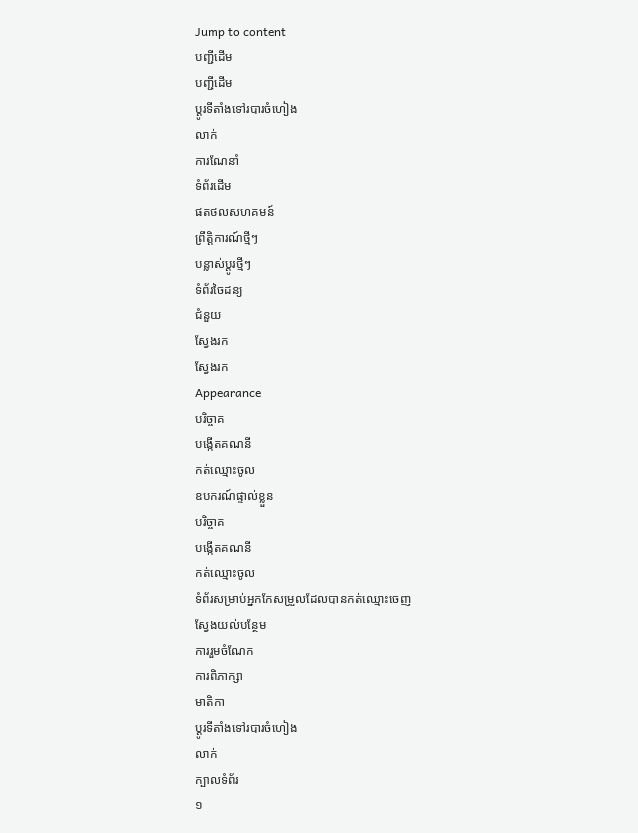Jump to content
បញ្ជីដើម
បញ្ជីដើម
ប្ដូរទីតាំងទៅរបារចំហៀង
លាក់
ការណែនាំ
ទំព័រដើម
ផតថលសហគមន៍
ព្រឹត្តិការណ៍ថ្មីៗ
បន្លាស់ប្ដូរថ្មីៗ
ទំព័រចៃដន្យ
ជំនួយ
ស្វែងរក
ស្វែងរក
Appearance
បរិច្ចាគ
បង្កើតគណនី
កត់ឈ្មោះចូល
ឧបករណ៍ផ្ទាល់ខ្លួន
បរិច្ចាគ
បង្កើតគណនី
កត់ឈ្មោះចូល
ទំព័រសម្រាប់អ្នកកែសម្រួលដែលបានកត់ឈ្មោះចេញ
ស្វែងយល់បន្ថែម
ការរួមចំណែក
ការពិភាក្សា
មាតិកា
ប្ដូរទីតាំងទៅរបារចំហៀង
លាក់
ក្បាលទំព័រ
១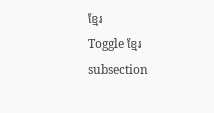ខ្មែរ
Toggle ខ្មែរ subsection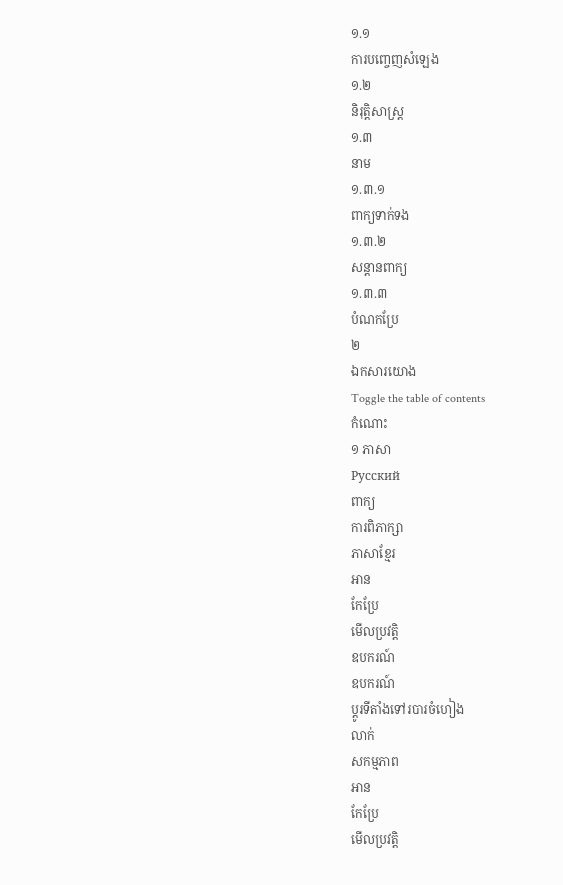១.១
ការបញ្ចេញសំឡេង
១.២
និរុត្តិសាស្ត្រ
១.៣
នាម
១.៣.១
ពាក្យទាក់ទង
១.៣.២
សន្តានពាក្យ
១.៣.៣
បំណកប្រែ
២
ឯកសារយោង
Toggle the table of contents
កំណោះ
១ ភាសា
Русский
ពាក្យ
ការពិភាក្សា
ភាសាខ្មែរ
អាន
កែប្រែ
មើលប្រវត្តិ
ឧបករណ៍
ឧបករណ៍
ប្ដូរទីតាំងទៅរបារចំហៀង
លាក់
សកម្មភាព
អាន
កែប្រែ
មើលប្រវត្តិ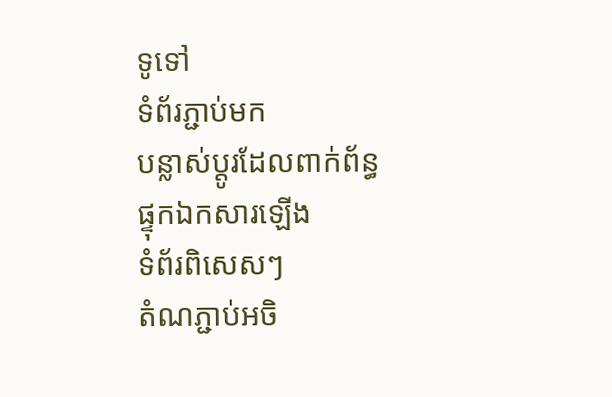ទូទៅ
ទំព័រភ្ជាប់មក
បន្លាស់ប្ដូរដែលពាក់ព័ន្ធ
ផ្ទុកឯកសារឡើង
ទំព័រពិសេសៗ
តំណភ្ជាប់អចិ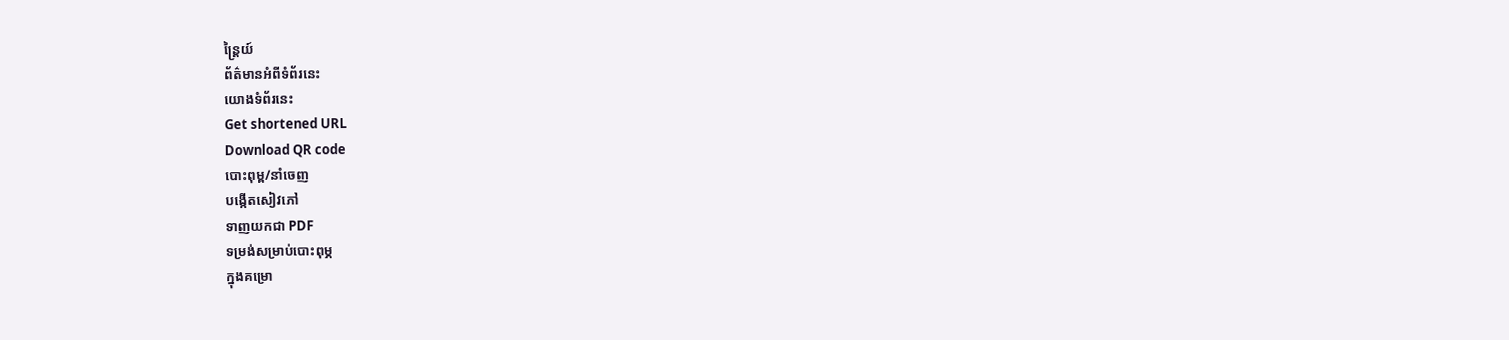ន្ត្រៃយ៍
ព័ត៌មានអំពីទំព័រនេះ
យោងទំព័រនេះ
Get shortened URL
Download QR code
បោះពុម្ព/នាំចេញ
បង្កើតសៀវភៅ
ទាញយកជា PDF
ទម្រង់សម្រាប់បោះពុម្ភ
ក្នុងគម្រោ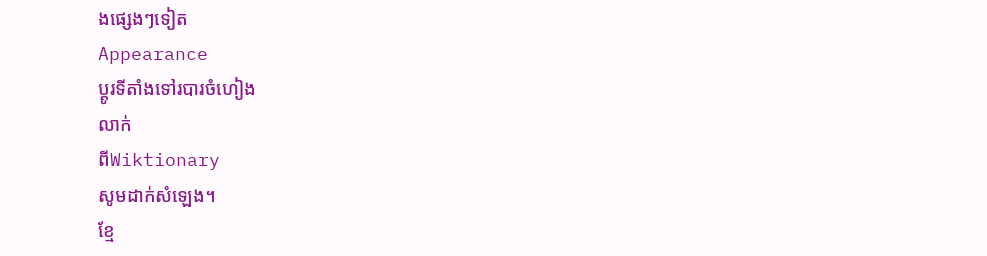ងផ្សេងៗទៀត
Appearance
ប្ដូរទីតាំងទៅរបារចំហៀង
លាក់
ពីWiktionary
សូមដាក់សំឡេង។
ខ្មែ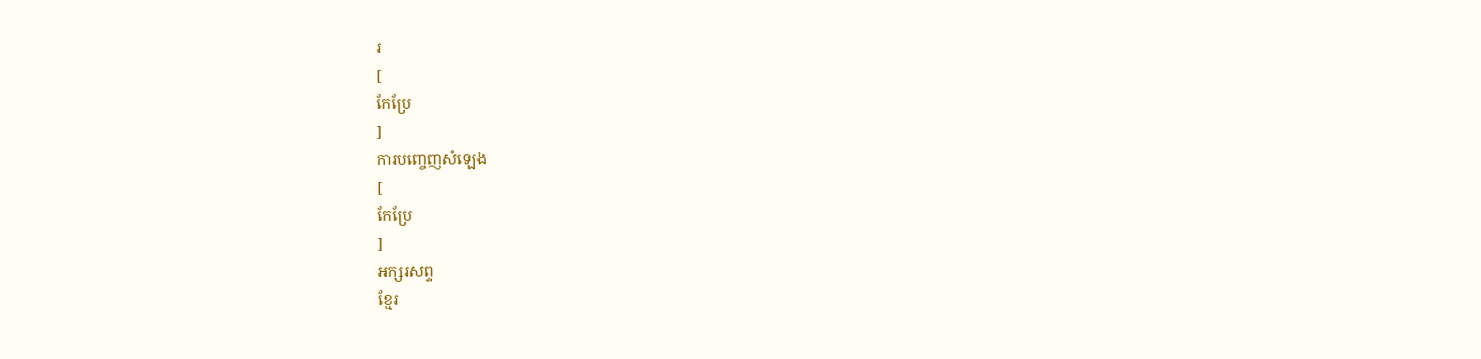រ
[
កែប្រែ
]
ការបញ្ចេញសំឡេង
[
កែប្រែ
]
អក្សរសព្ទ
ខ្មែរ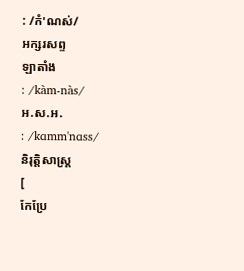: /កំ'ណស់/
អក្សរសព្ទ
ឡាតាំង
: /kàm-nàs/
អ.ស.អ.
: /kɑmm'nɑss/
និរុត្តិសាស្ត្រ
[
កែប្រែ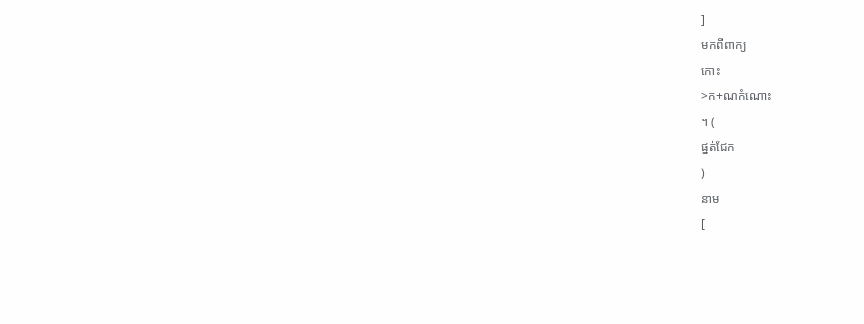]
មកពីពាក្យ
កោះ
>ក+ណកំណោះ
។ (
ផ្នត់ជែក
)
នាម
[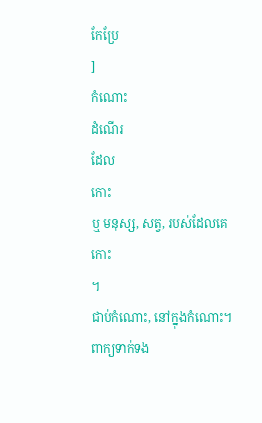កែប្រែ
]
កំណោះ
ដំណើរ
ដែល
កោះ
ឬ មនុស្ស, សត្វ, របស់ដែលគេ
កោះ
។
ជាប់កំណោះ, នៅក្នុងកំណោះ។
ពាក្យទាក់ទង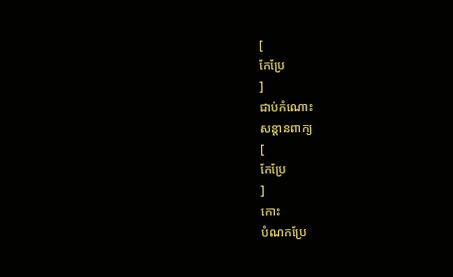[
កែប្រែ
]
ជាប់កំណោះ
សន្តានពាក្យ
[
កែប្រែ
]
កោះ
បំណកប្រែ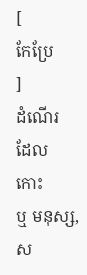[
កែប្រែ
]
ដំណើរ
ដែល
កោះ
ឬ មនុស្ស, ស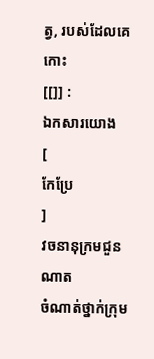ត្វ, របស់ដែលគេ
កោះ
[[]] :
ឯកសារយោង
[
កែប្រែ
]
វចនានុក្រមជួនណាត
ចំណាត់ថ្នាក់ក្រុម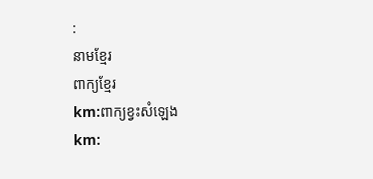:
នាមខ្មែរ
ពាក្យខ្មែរ
km:ពាក្យខ្វះសំឡេង
km: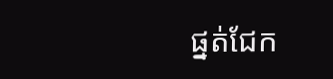ផ្នត់ជែក